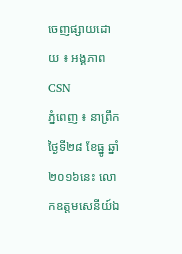ចេញផ្សាយដោយ ៖ អង្គភាព CSN
ភ្នំពេញ ៖ នាព្រឹកថ្ងៃទី២៨ ខែធ្នូ ឆ្នាំ២០១៦នេះ លោកឧត្តមសេនីយ៍ឯ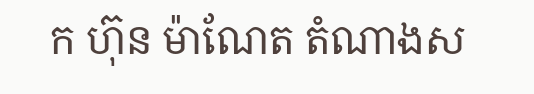ក ហ៊ុន ម៉ាណែត តំណាងស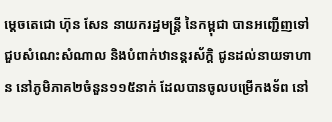ម្តេចតេជោ ហ៊ុន សែន នាយករដ្ឋមន្រ្តី នៃកម្ពុជា បានអញ្ជើញទៅជួបសំណេះសំណាល និងបំពាក់ឋានន្តរស័ក្តិ ជូនដល់នាយទាហាន នៅភូមិភាគ២ចំនួន១១៥នាក់ ដែលបានចូលបម្រើកងទ័ព នៅ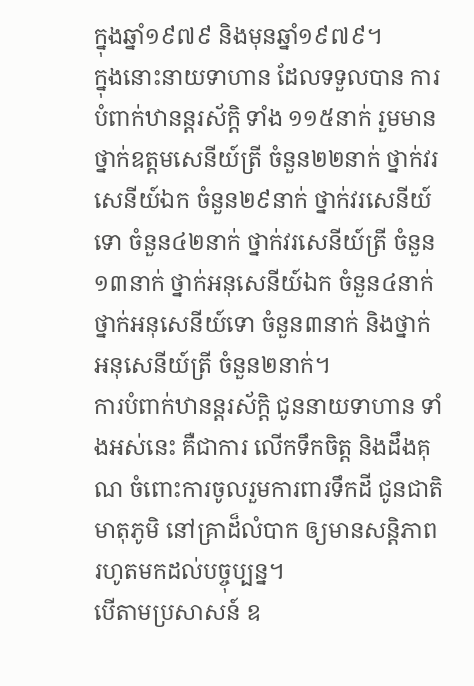ក្នុងឆ្នាំ១៩៧៩ និងមុនឆ្នាំ១៩៧៩។
ក្នុងនោះនាយទាហាន ដែលទទួលបាន ការបំពាក់ឋានន្តរស័ក្តិ ទាំង ១១៥នាក់ រួមមាន ថ្នាក់ឧត្តមសេនីយ៍ត្រី ចំនួន២២នាក់ ថ្នាក់វរសេនីយ៍ឯក ចំនួន២៩នាក់ ថ្នាក់វរសេនីយ៍ទោ ចំនួន៤២នាក់ ថ្នាក់វរសេនីយ៍ត្រី ចំនួន១៣នាក់ ថ្នាក់អនុសេនីយ៍ឯក ចំនួន៤នាក់ ថ្នាក់អនុសេនីយ៍ទោ ចំនួន៣នាក់ និងថ្នាក់អនុសេនីយ៍ត្រី ចំនួន២នាក់។
ការបំពាក់ឋានន្តរស័ក្តិ ជូននាយទាហាន ទាំងអស់នេះ គឺជាការ លើកទឹកចិត្ត និងដឹងគុណ ចំពោះការចូលរួមការពារទឹកដី ជូនជាតិមាតុភូមិ នៅគ្រាដ៏លំបាក ឲ្យមានសន្តិភាព រហូតមកដល់បច្ចុប្បន្ន។
បើតាមប្រសាសន៍ ឧ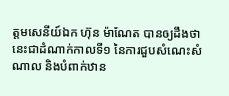ត្តមសេនីយ៍ឯក ហ៊ុន ម៉ាណែត បានឲ្យដឹងថា នេះជាដំណាក់កាលទី១ នៃការជួបសំណេះសំណាល និងបំពាក់ឋាន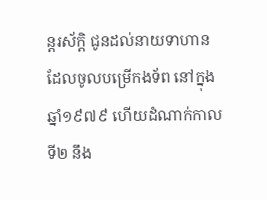ន្តរស័ក្តិ ជូនដល់នាយទាហាន ដែលចូលបម្រើកងទ័ព នៅក្នុងឆ្នាំ១៩៧៩ ហើយដំណាក់កាលទី២ នឹង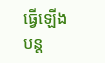ធ្វើឡើងបន្ត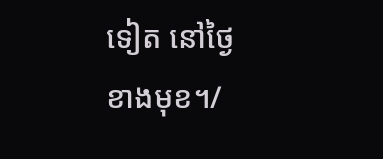ទៀត នៅថ្ងៃ
ខាងមុខ។/